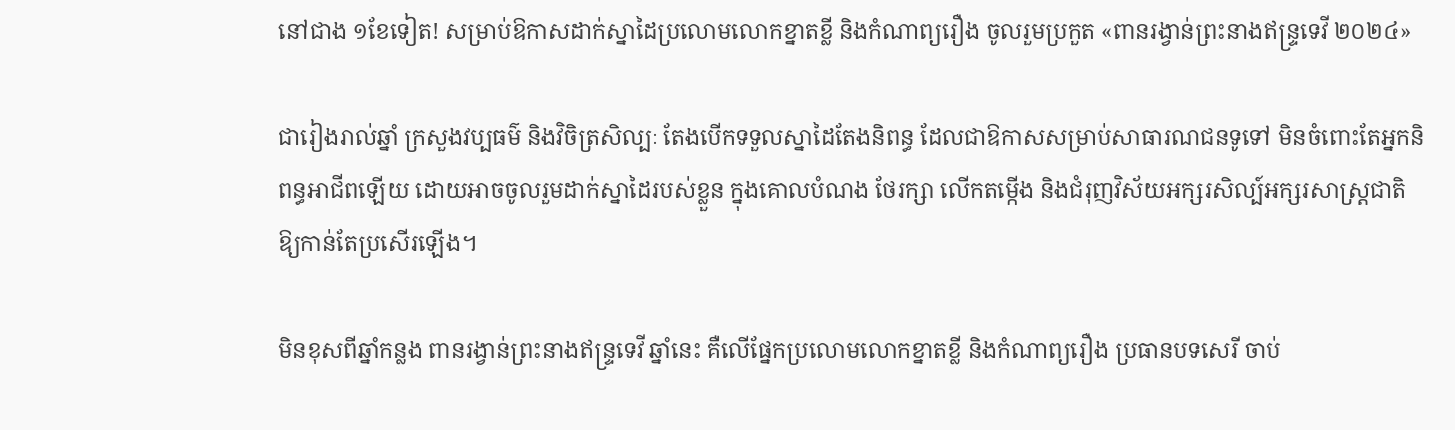នៅជាង ១ខែទៀត! សម្រាប់ឱកាសដាក់ស្នាដៃប្រលោមលោកខ្នាតខ្លី និងកំណាព្យរឿង ចូលរួមប្រកួត «ពានរង្វាន់ព្រះនាងឥន្ទ្រទេវី ២០២៤»

ជារៀងរាល់ឆ្នាំ ក្រសួងវប្បធម៌ និងវិចិត្រសិល្បៈ តែងបើកទទួលស្នាដៃតែងនិពន្ធ ដែលជាឱកាសសម្រាប់សាធារណជនទូទៅ មិនចំពោះតែអ្នកនិពន្ធអាជីពឡើយ ដោយអាចចូលរួមដាក់ស្នាដៃរបស់ខ្លួន ក្នុងគោលបំណង ថែរក្សា លើកតម្កើង និងជំរុញវិស័យអក្សរសិល្ប៍អក្សរសាស្ត្រជាតិឱ្យកាន់តែប្រសើរឡើង។

មិនខុសពីឆ្នាំកន្លង ពានរង្វាន់ព្រះនាងឥន្ទ្រទេវី ឆ្នាំនេះ គឺលើផ្នែកប្រលោមលោកខ្នាតខ្លី និងកំណាព្យរឿង ប្រធានបទសេរី ចាប់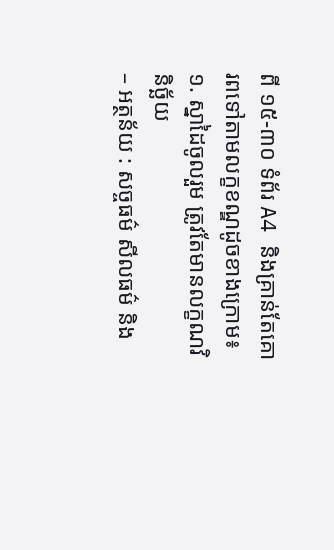ពី ១៥-៣០ ទំព័រ A4 និងគ្រាន់តែគោរពទៅតាមលក្ខខណ្ឌដូចខាងក្រោម៖
១. ស្នាដៃចូលរួម ត្រូវតែមានលក្ខណវិនិច្ឆ័យ
– អត្ថន័យ : សច្ចធម៌ សីលធម៌ និង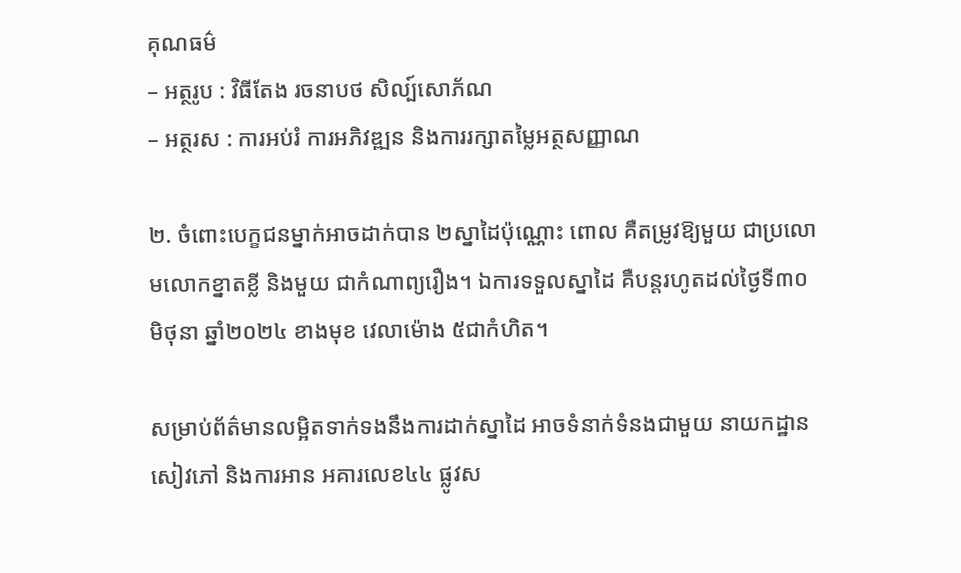គុណធម៌
– អត្ថរូប : វិធីតែង រចនាបថ សិល្ប៍សោភ័ណ
– អត្ថរស : ការអប់រំ ការអភិវឌ្ឍន និងការរក្សាតម្លៃអត្ថសញ្ញាណ

២. ចំពោះបេក្ខជនម្នាក់អាចដាក់បាន ២ស្នាដៃប៉ុណ្ណោះ ពោល គឺតម្រូវឱ្យមួយ ជាប្រលោមលោកខ្នាតខ្លី និងមួយ ជាកំណាព្យរឿង។ ឯការទទួលស្នាដៃ គឺបន្តរហូតដល់ថ្ងៃទី៣០ មិថុនា ឆ្នាំ២០២៤ ខាងមុខ វេលាម៉ោង ៥ជាកំហិត។

សម្រាប់ព័ត៌មានលម្អិតទាក់ទងនឹងការដាក់ស្នាដៃ អាចទំនាក់ទំនងជាមួយ នាយកដ្ឋានសៀវភៅ និងការអាន អគារលេខ៤៤ ផ្លូវស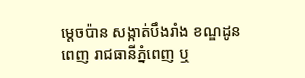ម្តេចប៉ាន សង្កាត់បឹងរាំង ខណ្ឌដូនពេញ រាជធានីភ្នំពេញ ឬ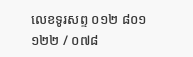លេខទូរសព្ទ ០១២ ៨០១ ១២២ / ០៧៨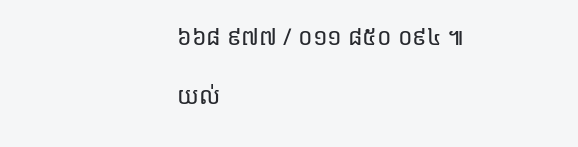៦៦៨ ៩៧៧ / ០១១ ៨៥០ ០៩៤ ៕

យល់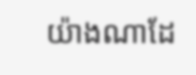យ៉ាងណាដែ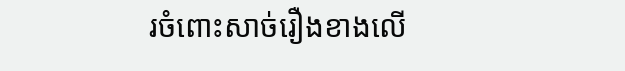រចំពោះសាច់រឿងខាងលើ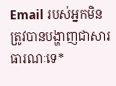Email របស់អ្នកមិនត្រូវបានបង្ហាញជាសារធារណៈទេ*